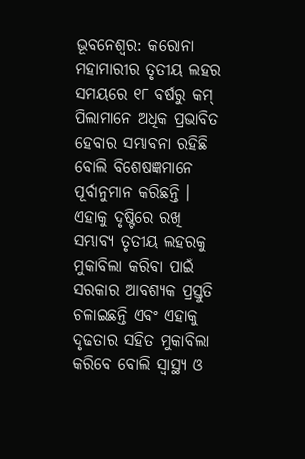ଭୂବନେଶ୍ବର: କରୋନା ମହାମାରୀର ତୃତୀୟ ଲହର ସମୟରେ ୧୮ ବର୍ଷରୁ କମ୍ ପିଲାମାନେ ଅଧିକ ପ୍ରଭାବିତ ହେବାର ସମ୍ଭାବନା ରହିଛି ବୋଲି ବିଶେଷଜ୍ଞମାନେ ପୂର୍ବାନୁମାନ କରିଛନ୍ତି । ଏହାକୁ ଦୃଷ୍ଟିରେ ରଖି ସମ୍ଭାବ୍ୟ ତୃତୀୟ ଲହରକୁ ମୁକାବିଲା କରିବା ପାଇଁ ସରକାର ଆବଶ୍ୟକ ପ୍ରସ୍ତୁତି ଚଳାଇଛନ୍ତି ଏବଂ ଏହାକୁ ଦୃଢତାର ସହିତ ମୁକାବିଲା କରିବେ ବୋଲି ସ୍ୱାସ୍ଥ୍ୟ ଓ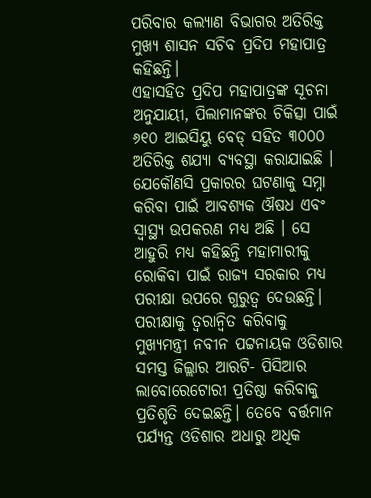ପରିବାର କଲ୍ୟାଣ ବିଭାଗର ଅତିରିକ୍ତ ମୁଖ୍ୟ ଶାସନ ସଚିବ ପ୍ରଦିପ ମହାପାତ୍ର କହିଛନ୍ତି।
ଏହାସହିତ ପ୍ରଦିପ ମହାପାତ୍ରଙ୍କ ସୂଚନା ଅନୁଯାୟୀ, ପିଲାମାନଙ୍କର ଚିକିତ୍ସା ପାଇଁ ୬୧୦ ଆଇସିୟୁ ବେଡ୍ ସହିତ ୩୦୦୦ ଅତିରିକ୍ତ ଶଯ୍ୟା ବ୍ୟବସ୍ଥା କରାଯାଇଛି । ଯେକୌଣସି ପ୍ରକାରର ଘଟଣାକୁ ସମ୍ନା କରିବା ପାଇଁ ଆବଶ୍ୟକ ଔଷଧ ଏବଂ ସ୍ୱାସ୍ଥ୍ୟ ଉପକରଣ ମଧ୍ୟ ଅଛି । ସେ ଆହୁରି ମଧ୍ୟ କହିଛନ୍ତି ମହାମାରୀକୁ ରୋକିବା ପାଇଁ ରାଜ୍ୟ ସରକାର ମଧ୍ୟ ପରୀକ୍ଷା ଉପରେ ଗୁରୁତ୍ୱ ଦେଉଛନ୍ତି।
ପରୀକ୍ଷାକୁ ତ୍ୱରାନ୍ୱିତ କରିବାକୁ ମୁଖ୍ୟମନ୍ତ୍ରୀ ନବୀନ ପଟ୍ଟନାୟକ ଓଡିଶାର ସମସ୍ତ ଜିଲ୍ଲାର ଆରଟି- ପିସିଆର ଲାବୋରେଟୋରୀ ପ୍ରତିଷ୍ଠା କରିବାକୁ ପ୍ରତିଶୃତି ଦେଇଛନ୍ତି। ତେବେ ବର୍ତ୍ତମାନ ପର୍ଯ୍ୟନ୍ତ ଓଡିଶାର ଅଧାରୁ ଅଧିକ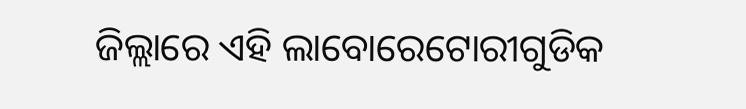ଜିଲ୍ଲାରେ ଏହି ଲାବୋରେଟୋରୀଗୁଡିକ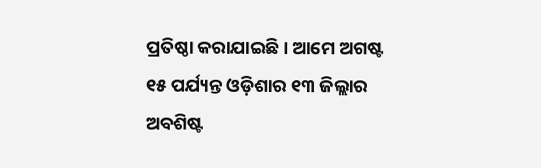ପ୍ରତିଷ୍ଠା କରାଯାଇଛି। ଆମେ ଅଗଷ୍ଟ ୧୫ ପର୍ଯ୍ୟନ୍ତ ଓଡ଼ିଶାର ୧୩ ଜିଲ୍ଲାର ଅବଶିଷ୍ଟ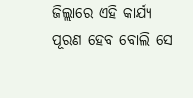ଜିଲ୍ଲାରେ ଏହି କାର୍ଯ୍ୟ ପୂରଣ ହେବ ବୋଲି ସେ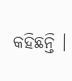କହିଛନ୍ତି ।